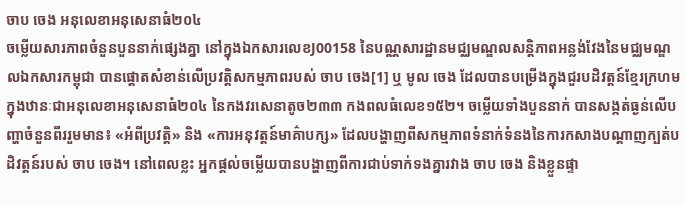ចាប ចេង អនុលេខាអនុសេនាធំ២០៤
ចម្លើយសារភាពចំនួនបួននាក់ផ្សេងគ្នា នៅក្នុងឯកសារលេខJ00158 នៃបណ្ណសារដ្ឋានមជ្ឈមណ្ឌលសន្តិភាពអន្លង់វែងនៃមជ្ឈមណ្ឌលឯកសារកម្ពុជា បានផ្តោតសំខាន់លើប្រវត្តិសកម្មភាពរបស់ ចាប ចេង[1] ឬ មូល ចេង ដែលបានបម្រើងក្នុងជួរបដិវត្តន៍ខ្មែរក្រហម ក្នុងឋានៈជាអនុលេខាអនុសេនាធំ២០៤ នៃកងវរសេនាតូច២៣៣ កងពលធំលេខ១៥២។ ចម្លើយទាំងបួននាក់ បានសង្កត់ធ្ងន់លើបញ្ហាចំនួនពីររួមមាន៖ «អំពីប្រវត្តិ» និង «ការអនុវត្តន៍មាគ៌ាបក្ស» ដែលបង្ហាញពីសកម្មភាពទំនាក់ទំនងនៃការកសាងបណ្តាញក្បត់បដិវត្តន៍របស់ ចាប ចេង។ នៅពេលខ្លះ អ្នកផ្តល់ចម្លើយបានបង្ហាញពីការជាប់ទាក់ទងគ្នារវាង ចាប ចេង និងខ្លួនផ្ទា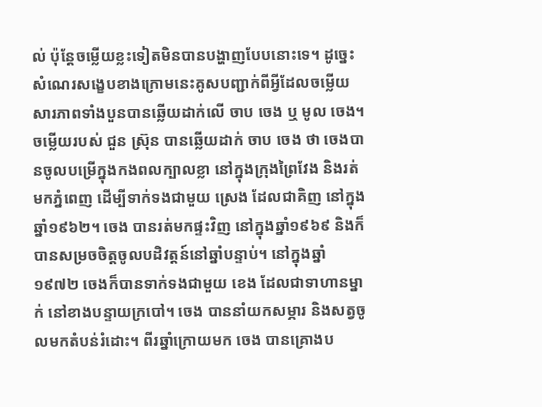ល់ ប៉ុន្តែចម្លើយខ្លះទៀតមិនបានបង្ហាញបែបនោះទេ។ ដូច្នេះ សំណេរសង្ខេបខាងក្រោមនេះគូសបញ្ជាក់ពីអ្វីដែលចម្លើយសារភាពទាំងបួនបានឆ្លើយដាក់លើ ចាប ចេង ឬ មូល ចេង។
ចម្លើយរបស់ ជួន ស្រ៊ុន បានឆ្លើយដាក់ ចាប ចេង ថា ចេងបានចូលបម្រើក្នុងកងពលក្បាលខ្លា នៅក្នុងក្រុងព្រៃវែង និងរត់មកភ្នំពេញ ដើម្បីទាក់ទងជាមួយ ស្រេង ដែលជាគិញ នៅក្នុងឆ្នាំ១៩៦២។ ចេង បានរត់មកផ្ទះវិញ នៅក្នុងឆ្នាំ១៩៦៩ និងក៏បានសម្រចចិត្តចូលបដិវត្តន៍នៅឆ្នាំបន្ទាប់។ នៅក្នុងឆ្នាំ១៩៧២ ចេងក៏បានទាក់ទងជាមួយ ខេង ដែលជាទាហានម្នាក់ នៅខាងបន្ទាយក្របៅ។ ចេង បាននាំយកសម្ភារ និងសត្វចូលមកតំបន់រំដោះ។ ពីរឆ្នាំក្រោយមក ចេង បានគ្រោងប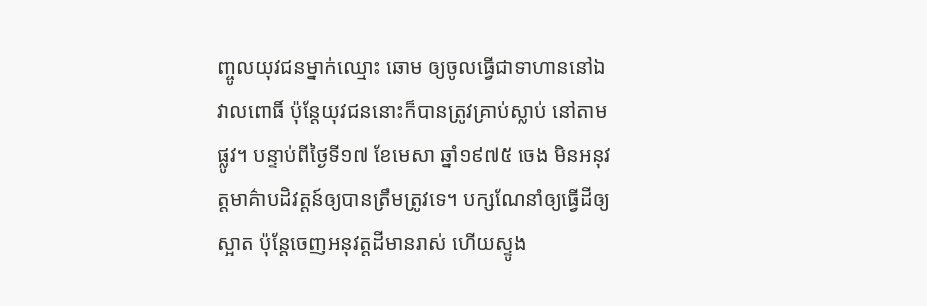ញ្ចូលយុវជនម្នាក់ឈ្មោះ ឆោម ឲ្យចូលធ្វើជាទាហាននៅឯវាលពោធិ៍ ប៉ុន្តែយុវជននោះក៏បានត្រូវគ្រាប់ស្លាប់ នៅតាមផ្លូវ។ បន្ទាប់ពីថ្ងៃទី១៧ ខែមេសា ឆ្នាំ១៩៧៥ ចេង មិនអនុវត្តមាគ៌ាបដិវត្តន៍ឲ្យបានត្រឹមត្រូវទេ។ បក្សណែនាំឲ្យធ្វើដីឲ្យស្អាត ប៉ុន្តែចេញអនុវត្តដីមានរាស់ ហើយស្ទូង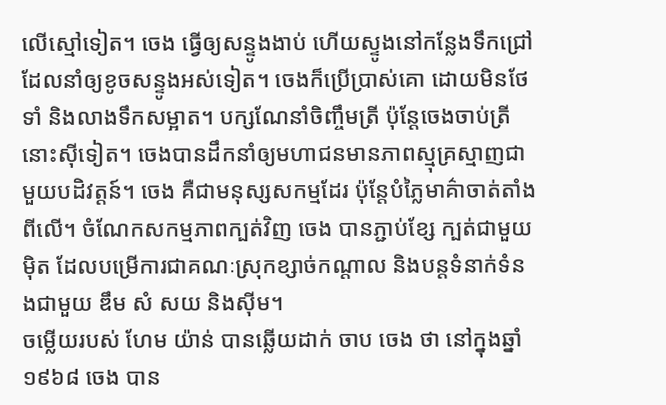លើស្មៅទៀត។ ចេង ធ្វើឲ្យសន្ទូងងាប់ ហើយស្ទូងនៅកន្លែងទឹកជ្រៅ ដែលនាំឲ្យខូចសន្ទូងអស់ទៀត។ ចេងក៏ប្រើប្រាស់គោ ដោយមិនថែទាំ និងលាងទឹកសម្អាត។ បក្សណែនាំចិញ្ចឹមត្រី ប៉ុន្តែចេងចាប់ត្រីនោះស៊ីទៀត។ ចេងបានដឹកនាំឲ្យមហាជនមានភាពស្មុគ្រស្មាញជាមួយបដិវត្តន៍។ ចេង គឺជាមនុស្សសកម្មដែរ ប៉ុន្តែបំភ្លៃមាគ៌ាចាត់តាំងពីលើ។ ចំណែកសកម្មភាពក្បត់វិញ ចេង បានភ្ជាប់ខ្សែ ក្បត់ជាមួយ ម៉ិត ដែលបម្រើការជាគណៈស្រុកខ្សាច់កណ្តាល និងបន្តទំនាក់ទំនងជាមួយ ឌឹម សំ សយ និងស៊ីម។
ចម្លើយរបស់ ហែម យ៉ាន់ បានឆ្លើយដាក់ ចាប ចេង ថា នៅក្នុងឆ្នាំ១៩៦៨ ចេង បាន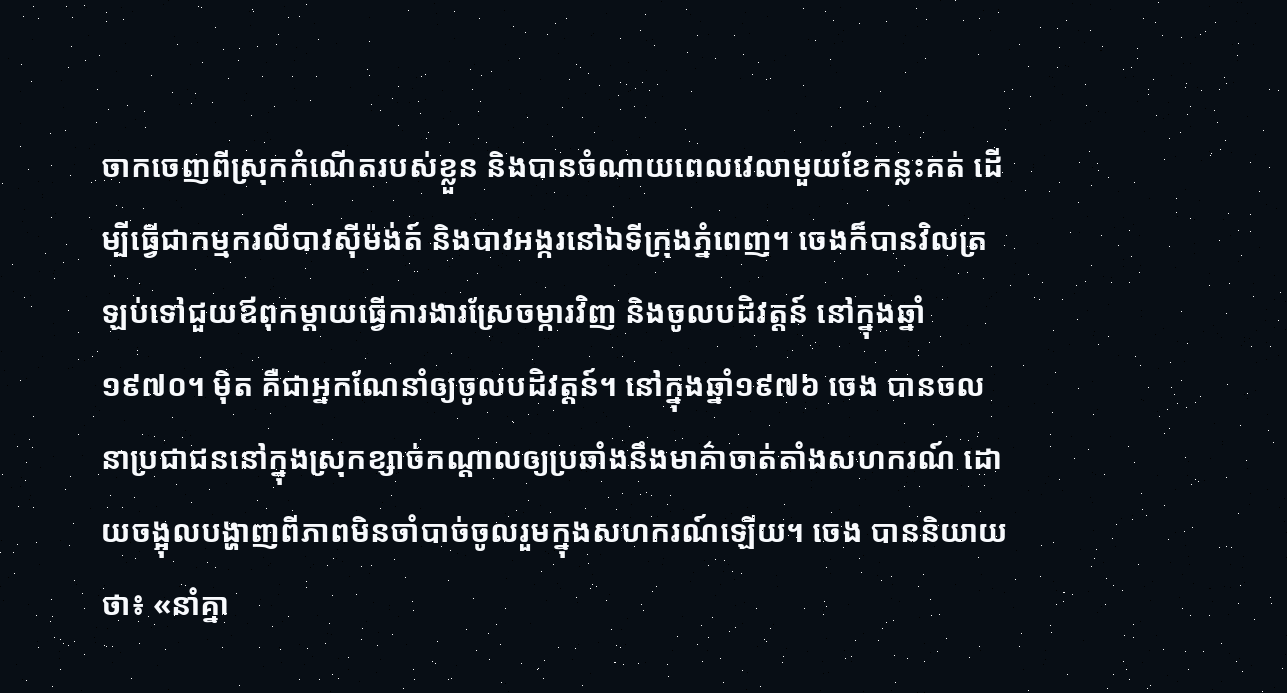ចាកចេញពីស្រុកកំណើតរបស់ខ្លួន និងបានចំណាយពេលវេលាមួយខែកន្លះគត់ ដើម្បីធ្វើជាកម្មករលីបាវស៊ីម៉ង់ត៍ និងបាវអង្ករនៅឯទីក្រុងភ្នំពេញ។ ចេងក៏បានវិលត្រឡប់ទៅជួយឪពុកម្តាយធ្វើការងារស្រែចម្ការវិញ និងចូលបដិវត្តន៍ នៅក្នុងឆ្នាំ១៩៧០។ ម៉ិត គឺជាអ្នកណែនាំឲ្យចូលបដិវត្តន៍។ នៅក្នុងឆ្នាំ១៩៧៦ ចេង បានចលនាប្រជាជននៅក្នុងស្រុកខ្សាច់កណ្តាលឲ្យប្រឆាំងនឹងមាគ៌ាចាត់តាំងសហករណ៍ ដោយចង្អុលបង្ហាញពីភាពមិនចាំបាច់ចូលរួមក្នុងសហករណ៍ឡើយ។ ចេង បាននិយាយថា៖ «នាំគ្នា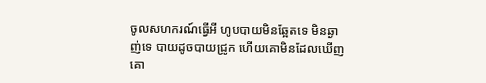ចូលសហករណ៍ធ្វើអី ហូបបាយមិនឆ្អែតទេ មិនឆ្ងាញ់ទេ បាយដូចបាយជ្រូក ហើយគោមិនដែលឃើញគោ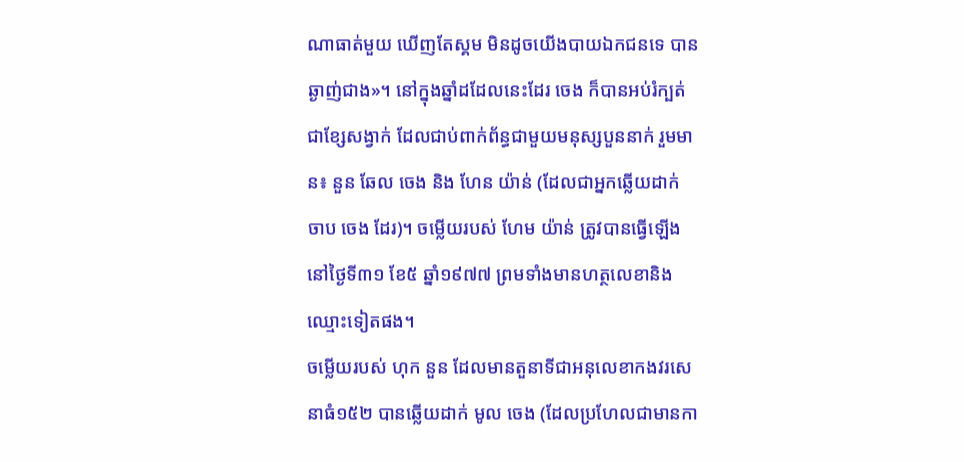ណាធាត់មួយ ឃើញតែស្គម មិនដូចយើងបាយឯកជនទេ បានឆ្ងាញ់ជាង»។ នៅក្នុងឆ្នាំដដែលនេះដែរ ចេង ក៏បានអប់រំក្បត់ជាខ្សែសង្វាក់ ដែលជាប់ពាក់ព័ន្ធជាមួយមនុស្សបួននាក់ រួមមាន៖ នួន ឆែល ចេង និង ហែន យ៉ាន់ (ដែលជាអ្នកឆ្លើយដាក់ ចាប ចេង ដែរ)។ ចម្លើយរបស់ ហែម យ៉ាន់ ត្រូវបានធ្វើឡើង នៅថ្ងៃទី៣១ ខែ៥ ឆ្នាំ១៩៧៧ ព្រមទាំងមានហត្ថលេខានិងឈ្មោះទៀតផង។
ចម្លើយរបស់ ហុក នួន ដែលមានតួនាទីជាអនុលេខាកងវរសេនាធំ១៥២ បានឆ្លើយដាក់ មូល ចេង (ដែលប្រហែលជាមានកា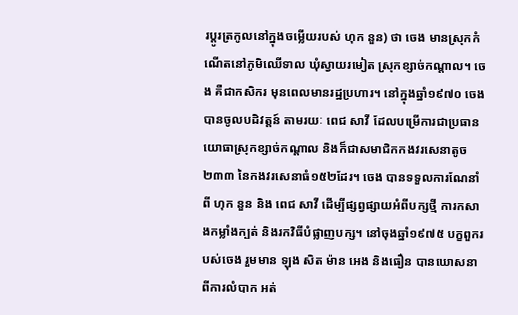រប្តូរត្រកូលនៅក្នុងចម្លើយរបស់ ហុក នួន) ថា ចេង មានស្រុកកំណើតនៅភូមិឈើទាល ឃុំស្វាយរមៀត ស្រុកខ្សាច់កណ្តាល។ ចេង គឺជាកសិករ មុនពេលមានរដ្ឋប្រហារ។ នៅក្នុងឆ្នាំ១៩៧០ ចេង បានចូលបដិវត្តន៍ តាមរយៈ ពេជ សាវី ដែលបម្រើការជាប្រធានយោធាស្រុកខ្សាច់កណ្តាល និងក៏ជាសមាជិកកងវរសេនាតូច២៣៣ នៃកងវរសេនាធំ១៥២ដែរ។ ចេង បានទទួលការណែនាំពី ហុក នួន និង ពេជ សាវី ដើម្បីផ្សព្វផ្សាយអំពីបក្សថ្មី ការកសាងកម្លាំងក្បត់ និងរកវិធីបំផ្លាញបក្ស។ នៅចុងឆ្នាំ១៩៧៥ បក្ខពួករបស់ចេង រួមមាន ឡុង សិត ម៉ាន អេង និងធឿន បានឃោសនាពីការលំបាក អត់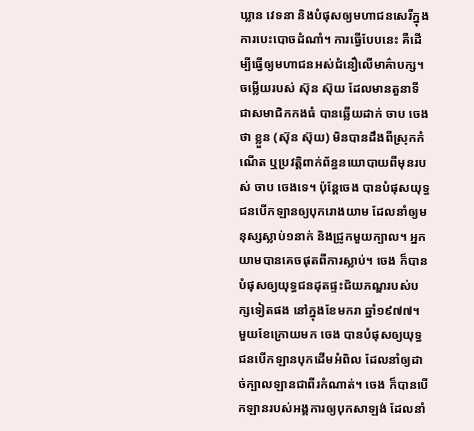ឃ្លាន វេទនា និងបំផុសឲ្យមហាជនសេរីក្នុងការបេះបោចដំណាំ។ ការធ្វើបែបនេះ គឺដើម្បីធ្វើឲ្យមហាជនអស់ជំនឿលើមាគ៌ាបក្ស។
ចម្លើយរបស់ ស៊ុន ស៊ុយ ដែលមានតួនាទីជាសមាជិកកងធំ បានឆ្លើយដាក់ ចាប ចេង ថា ខ្លួន (ស៊ុន ស៊ុយ) មិនបានដឹងពីស្រុកកំណើត ឬប្រវត្តិពាក់ព័ន្ធនយោបាយពីមុនរបស់ ចាប ចេងទេ។ ប៉ុន្តែចេង បានបំផុសយុទ្ធជនបើកឡានឲ្យបុករោងយាម ដែលនាំឲ្យមនុស្សស្លាប់១នាក់ និងជ្រូកមួយក្បាល។ អ្នកយាមបានគេចផុតពីការស្លាប់។ ចេង ក៏បានបំផុសឲ្យយុទ្ធជនដុតផ្ទះជ័យភណ្ឌរបស់បក្សទៀតផង នៅក្នុងខែមករា ឆ្នាំ១៩៧៧។ មួយខែក្រោយមក ចេង បានបំផុសឲ្យយុទ្ធជនបើកឡានបុកដើមអំពិល ដែលនាំឲ្យដាច់ក្បាលឡានជាពីរកំណាត់។ ចេង ក៏បានបើកឡានរបស់អង្គការឲ្យបុកសាឡង់ ដែលនាំ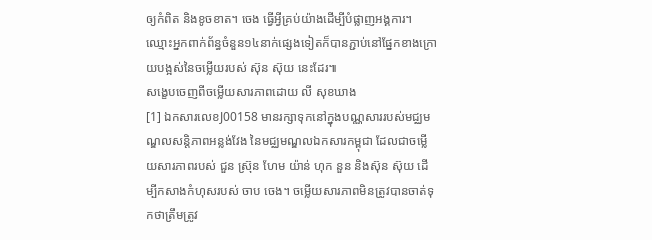ឲ្យកំពិត និងខូចខាត។ ចេង ធ្វើអ្វីគ្រប់យ៉ាងដើម្បីបំផ្លាញអង្គការ។ ឈ្មោះអ្នកពាក់ព័ន្ធចំនួន១៤នាក់ផ្សេងទៀតក៏បានភ្ជាប់នៅផ្នែកខាងក្រោយបង្អស់នៃចម្លើយរបស់ ស៊ុន ស៊ុយ នេះដែរ៕
សង្ខេបចេញពីចម្លើយសារភាពដោយ លី សុខឃាង
[1] ឯកសារលេខJ00158 មានរក្សាទុកនៅក្នុងបណ្ណសាររបស់មជ្ឈមណ្ឌលសន្តិភាពអន្លង់វែង នៃមជ្ឈមណ្ឌលឯកសារកម្ពុជា ដែលជាចម្លើយសារភាពរបស់ ជួន ស៊្រុន ហែម យ៉ាន់ ហុក នួន និងស៊ុន ស៊ុយ ដើម្បីកសាងកំហុសរបស់ ចាប ចេង។ ចម្លើយសារភាពមិនត្រូវបានចាត់ទុកថាត្រឹមត្រូវ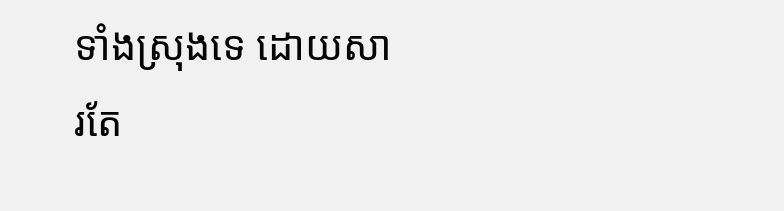ទាំងស្រុងទេ ដោយសារតែ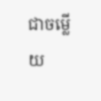ជាចម្លើយ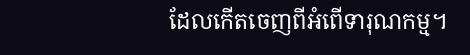ដែលកើតចេញពីអំពើទារុណកម្ម។